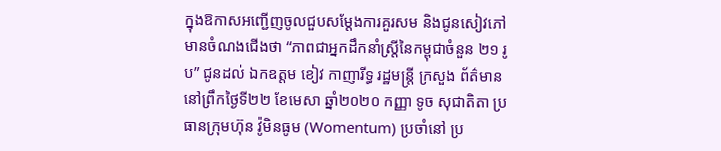ក្នុងឱកាសអញ្ជើញចូលជួបសម្ដែងការគួរសម និងជូនសៀវភៅ មានចំណងជើងថា “ភាពជាអ្នកដឹកនាំស្រ្តីនៃកម្ពុជាចំនួន ២១ រូប” ជូនដល់ ឯកឧត្តម ខៀវ កាញារីទ្ធ រដ្ឋមន្រ្តី ក្រសួង ព័ត៌មាន នៅព្រឹកថ្ងៃទី២២ ខែមេសា ឆ្នាំ២០២០ កញ្ញា ទូច សុជាតិតា ប្រធានក្រុមហ៊ុន វ៉ូមិនធូម (Womentum) ប្រចាំនៅ ប្រ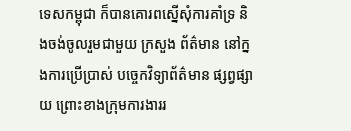ទេសកម្ពុជា ក៏បានគោរពស្នើសុំការគាំទ្រ និងចង់ចូលរួមជាមួយ ក្រសួង ព័ត៌មាន នៅក្នងការប្រើប្រាស់ បច្ចេកវិទ្យាព័ត៌មាន ផ្សព្វផ្សាយ ព្រោះខាងក្រុមការងាររ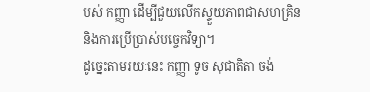បស់ កញ្ញា ដើម្បីជួយលើកស្ទួយភាពជាសហគ្រិន និងការប្រើប្រាស់បច្ចេកវិទ្យា។
ដូច្នេះតាមរយៈនេះ កញ្ញា ទូច សុជាតិតា ចង់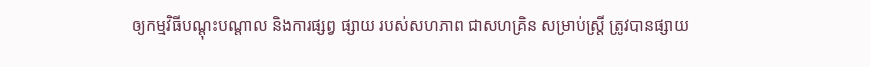ឲ្យកម្មវិធីបណ្តុះបណ្តាល និងការផ្សព្វ ផ្សាយ របស់សហភាព ជាសហគ្រិន សម្រាប់ស្រ្តី ត្រូវបានផ្សាយ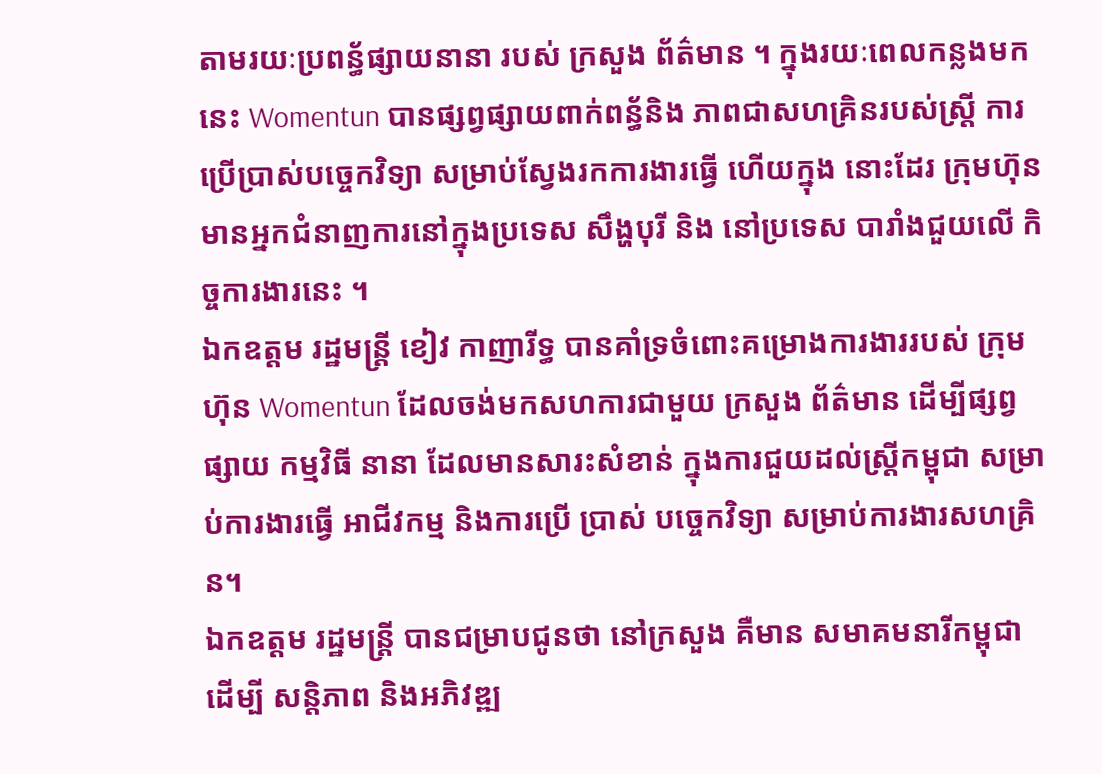តាមរយៈប្រពន្ធ័ផ្សាយនានា របស់ ក្រសួង ព័ត៌មាន ។ ក្នុងរយៈពេលកន្លងមកនេះ Womentun បានផ្សព្វផ្សាយពាក់ពន្ធ័និង ភាពជាសហគ្រិនរបស់ស្រ្តី ការប្រើប្រាស់បច្ចេកវិទ្យា សម្រាប់ស្វែងរកការងារធ្វើ ហើយក្នុង នោះដែរ ក្រុមហ៊ុន មានអ្នកជំនាញការនៅក្នុងប្រទេស សឹង្ហបុរី និង នៅប្រទេស បារាំងជួយលើ កិច្ចការងារនេះ ។
ឯកឧត្តម រដ្ឋមន្រ្តី ខៀវ កាញារីទ្ធ បានគាំទ្រចំពោះគម្រោងការងាររបស់ ក្រុមហ៊ុន Womentun ដែលចង់មកសហការជាមួយ ក្រសួង ព័ត៌មាន ដើម្បីផ្សព្វផ្សាយ កម្មវិធី នានា ដែលមានសារះសំខាន់ ក្នុងការជួយដល់ស្រ្តីកម្ពុជា សម្រាប់ការងារធ្វើ អាជីវកម្ម និងការប្រើ ប្រាស់ បច្ចេកវិទ្យា សម្រាប់ការងារសហគ្រិន។
ឯកឧត្តម រដ្ឋមន្រ្តី បានជម្រាបជូនថា នៅក្រសួង គឺមាន សមាគមនារីកម្ពុជាដើម្បី សន្តិភាព និងអភិវឌ្ឍ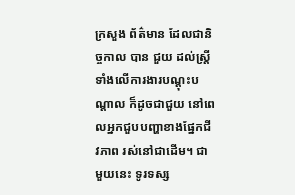ក្រសួង ព័ត៌មាន ដែលជានិច្ចកាល បាន ជួយ ដល់ស្រ្តី ទាំងលើការងារបណ្តុះបណ្តាល ក៏ដូចជាជួយ នៅពេលអ្នកជួបបញ្ហាខាងផ្នែកជីវភាព រស់នៅជាដើម។ ជាមួយនេះ ទូរទស្ស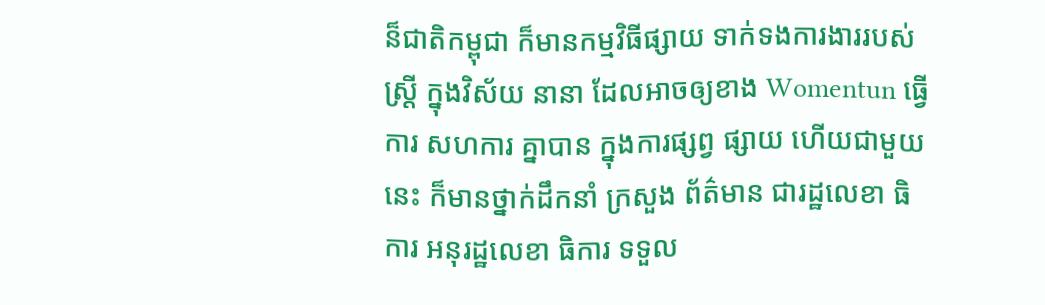ន៏ជាតិកម្ពុជា ក៏មានកម្មវិធីផ្សាយ ទាក់ទងការងាររបស់ ស្រ្តី ក្នុងវិស័យ នានា ដែលអាចឲ្យខាង Womentun ធ្វើការ សហការ គ្នាបាន ក្នុងការផ្សព្វ ផ្សាយ ហើយជាមួយនេះ ក៏មានថ្នាក់ដឹកនាំ ក្រសួង ព័ត៌មាន ជារដ្ឋលេខា ធិការ អនុរដ្ឋលេខា ធិការ ទទួល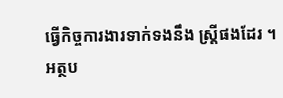ធ្វើកិច្ចការងារទាក់ទងនឹង ស្រ្តីផងដែរ ។
អត្ថប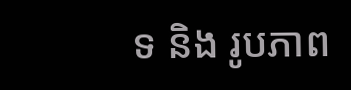ទ និង រូបភាព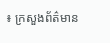៖ ក្រសួងព័ត៌មាន